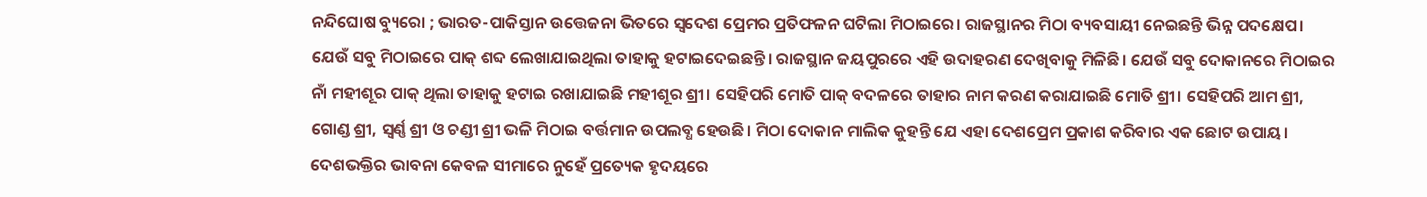ନନ୍ଦିଘୋଷ ବ୍ୟୁରୋ ; ଭାରତ-ପାକିସ୍ତାନ ଉତ୍ତେଜନା ଭିତରେ ସ୍ବଦେଶ ପ୍ରେମର ପ୍ରତିଫଳନ ଘଟିଲା ମିଠାଇରେ। ରାଜସ୍ଥାନର ମିଠା ବ୍ୟବସାୟୀ ନେଇଛନ୍ତି ଭିନ୍ନ ପଦକ୍ଷେପ। ଯେଉଁ ସବୁ ମିଠାଇରେ ପାକ୍ ଶବ୍ଦ ଲେଖାଯାଇଥିଲା ତାହାକୁ ହଟାଇଦେଇଛନ୍ତି। ରାଜସ୍ଥାନ ଜୟପୁରରେ ଏହି ଉଦାହରଣ ଦେଖିବାକୁ ମିଳିଛି। ଯେଉଁ ସବୁ ଦୋକାନରେ ମିଠାଇର ନାଁ ମହୀଶୂର ପାକ୍ ଥିଲା ତାହାକୁ ହଟାଇ ରଖାଯାଇଛି ମହୀଶୂର ଶ୍ରୀ। ସେହିପରି ମୋତି ପାକ୍ ବଦଳରେ ତାହାର ନାମ କରଣ କରାଯାଇଛି ମୋତି ଶ୍ରୀ। ସେହିପରି ଆମ ଶ୍ରୀ, ଗୋଣ୍ଡ ଶ୍ରୀ, ସ୍ବର୍ଣ୍ଣ ଶ୍ରୀ ଓ ଚଣ୍ଡୀ ଶ୍ରୀ ଭଳି ମିଠାଇ ବର୍ତ୍ତମାନ ଉପଲବ୍ଧ ହେଉଛି। ମିଠା ଦୋକାନ ମାଲିକ କୁହନ୍ତି ଯେ ଏହା ଦେଶପ୍ରେମ ପ୍ରକାଶ କରିବାର ଏକ ଛୋଟ ଉପାୟ। ଦେଶଭକ୍ତିର ଭାବନା କେବଳ ସୀମାରେ ନୁହେଁ ପ୍ରତ୍ୟେକ ହୃଦୟରେ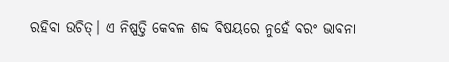ରହିବା ଉଚିତ୍। ଏ ନିଷ୍ପତ୍ତି କେବଳ ଶବ୍ଦ ବିଷୟରେ ନୁହେଁ ବରଂ ଭାବନା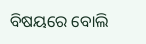ବିଷୟରେ ବୋଲି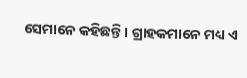ସେମାନେ କହିଛନ୍ତି। ଗ୍ରାହକମାନେ ମଧ୍ୟ ଏ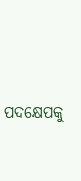ପଦକ୍ଷେପକୁ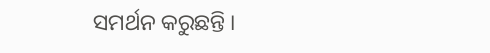ସମର୍ଥନ କରୁଛନ୍ତି ।